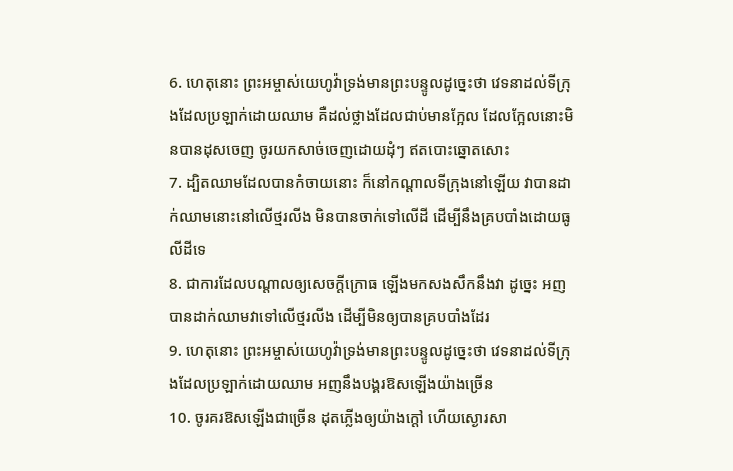6. ហេតុនោះ ព្រះអម្ចាស់យេហូវ៉ាទ្រង់មានព្រះបន្ទូលដូច្នេះថា វេទនាដល់ទីក្រុងដែលប្រឡាក់ដោយឈាម គឺដល់ថ្លាងដែលជាប់មានក្អែល ដែលក្អែលនោះមិនបានដុសចេញ ចូរយកសាច់ចេញដោយដុំៗ ឥតបោះឆ្នោតសោះ
7. ដ្បិតឈាមដែលបានកំចាយនោះ ក៏នៅកណ្តាលទីក្រុងនៅឡើយ វាបានដាក់ឈាមនោះនៅលើថ្មរលីង មិនបានចាក់ទៅលើដី ដើម្បីនឹងគ្របបាំងដោយធូលីដីទេ
8. ជាការដែលបណ្តាលឲ្យសេចក្ដីក្រោធ ឡើងមកសងសឹកនឹងវា ដូច្នេះ អញបានដាក់ឈាមវាទៅលើថ្មរលីង ដើម្បីមិនឲ្យបានគ្របបាំងដែរ
9. ហេតុនោះ ព្រះអម្ចាស់យេហូវ៉ាទ្រង់មានព្រះបន្ទូលដូច្នេះថា វេទនាដល់ទីក្រុងដែលប្រឡាក់ដោយឈាម អញនឹងបង្គរឱសឡើងយ៉ាងច្រើន
10. ចូរគរឱសឡើងជាច្រើន ដុតភ្លើងឲ្យយ៉ាងក្តៅ ហើយស្ងោរសា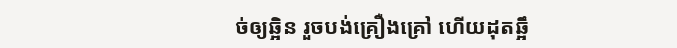ច់ឲ្យឆ្អិន រួចបង់គ្រឿងគ្រៅ ហើយដុតឆ្អឹ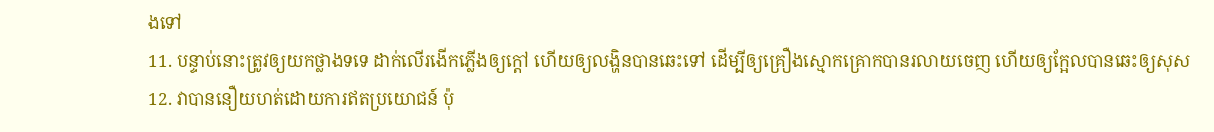ងទៅ
11. បន្ទាប់នោះត្រូវឲ្យយកថ្លាងទទេ ដាក់លើរងើកភ្លើងឲ្យក្តៅ ហើយឲ្យលង្ហិនបានឆេះទៅ ដើម្បីឲ្យគ្រឿងស្មោកគ្រោកបានរលាយចេញ ហើយឲ្យក្អែលបានឆេះឲ្យសុស
12. វាបាននឿយហត់ដោយការឥតប្រយោជន៍ ប៉ុ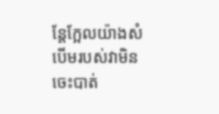ន្តែក្អែលយ៉ាងសំបើមរបស់វាមិនចេះបាត់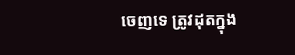ចេញទេ ត្រូវដុតក្នុង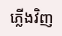ភ្លើងវិញ